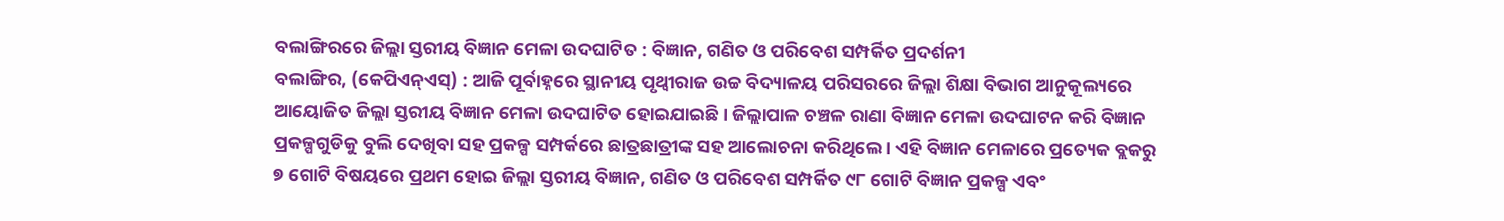ବଲାଙ୍ଗିରରେ ଜିଲ୍ଲା ସ୍ତରୀୟ ବିଜ୍ଞାନ ମେଳା ଉଦଘାଟିତ : ବିଜ୍ଞାନ, ଗଣିତ ଓ ପରିବେଶ ସମ୍ପର୍କିତ ପ୍ରଦର୍ଶନୀ
ବଲାଙ୍ଗିର, (କେପିଏନ୍ଏସ୍) : ଆଜି ପୂର୍ବାହ୍ନରେ ସ୍ଥାନୀୟ ପୃଥ୍ଵୀରାଜ ଉଚ୍ଚ ବିଦ୍ୟାଳୟ ପରିସରରେ ଜିଲ୍ଲା ଶିକ୍ଷା ବିଭାଗ ଆନୁକୂଲ୍ୟରେ ଆୟୋଜିତ ଜିଲ୍ଲା ସ୍ତରୀୟ ବିଜ୍ଞାନ ମେଳା ଉଦଘାଟିତ ହୋଇଯାଇଛି । ଜିଲ୍ଲାପାଳ ଚଞ୍ଚଳ ରାଣା ବିଜ୍ଞାନ ମେଳା ଉଦଘାଟନ କରି ବିଜ୍ଞାନ ପ୍ରକଳ୍ପଗୁଡିକୁ ବୁଲି ଦେଖିବା ସହ ପ୍ରକଳ୍ପ ସମ୍ପର୍କରେ ଛାତ୍ରଛାତ୍ରୀଙ୍କ ସହ ଆଲୋଚନା କରିଥିଲେ । ଏହି ବିଜ୍ଞାନ ମେଳାରେ ପ୍ରତ୍ୟେକ ବ୍ଲକରୁ ୭ ଗୋଟି ବିଷୟରେ ପ୍ରଥମ ହୋଇ ଜିଲ୍ଲା ସ୍ତରୀୟ ବିଜ୍ଞାନ, ଗଣିତ ଓ ପରିବେଶ ସମ୍ପର୍କିତ ୯୮ ଗୋଟି ବିଜ୍ଞାନ ପ୍ରକଳ୍ପ ଏବଂ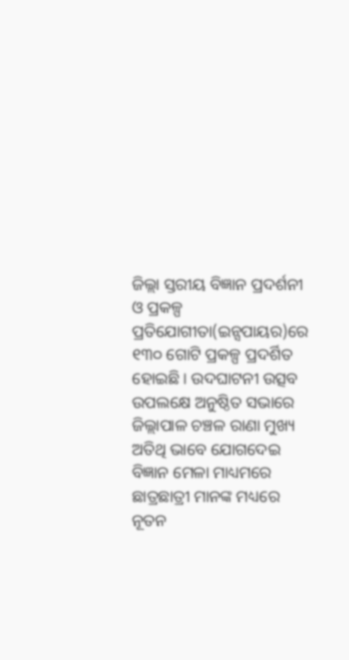ଜିଲ୍ଲା ସ୍ତରୀୟ ବିଜ୍ଞାନ ପ୍ରଦର୍ଶନୀ ଓ ପ୍ରକଳ୍ପ ପ୍ରତିଯୋଗୀତା(ଇନ୍ସପାୟର)ରେ ୧୩୦ ଗୋଟି ପ୍ରକଳ୍ପ ପ୍ରଦର୍ଶିତ ହୋଇଛି । ଉଦଘାଟନୀ ଉତ୍ସବ ଉପଲକ୍ଷେ ଅନୁଷ୍ଠିତ ସଭାରେ ଜିଲ୍ଲାପାଳ ଚଞ୍ଚଳ ରାଣା ମୁଖ୍ୟ ଅତିଥି ଭାବେ ଯୋଗଦେଇ ବିଜ୍ଞାନ ମେଳା ମାଧ୍ୟମରେ ଛାତ୍ରଛାତ୍ରୀ ମାନଙ୍କ ମଧ୍ୟରେ ନୂତନ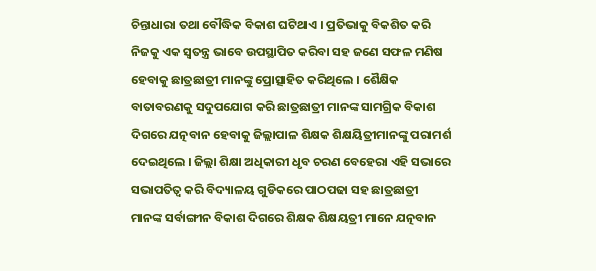ଚିନ୍ତାଧାରା ତଥା ବୌଦ୍ଧିକ ବିକାଶ ଘଟିଥାଏ । ପ୍ରତିଭାକୁ ବିକଶିତ କରି ନିଜକୁ ଏକ ସ୍ଵତନ୍ତ୍ର ଭାବେ ଉପସ୍ଥାପିତ କରିବା ସହ ଜଣେ ସଫଳ ମଣିଷ ହେବାକୁ ଛାତ୍ରଛାତ୍ରୀ ମାନଙ୍କୁ ପ୍ରୋତ୍ସାହିତ କରିଥିଲେ । ଶୈକ୍ଷିକ ବାତାବରଣକୁ ସଦୁପଯୋଗ କରି ଛାତ୍ରଛାତ୍ରୀ ମାନଙ୍କ ସାମଗ୍ରିକ ବିକାଶ ଦିଗରେ ଯତ୍ନବାନ ହେବାକୁ ଜିଲ୍ଲାପାଳ ଶିକ୍ଷକ ଶିକ୍ଷୟିତ୍ରୀମାନଙ୍କୁ ପରାମର୍ଶ ଦେଇଥିଲେ । ଜିଲ୍ଲା ଶିକ୍ଷା ଅଧିକାରୀ ଧୃବ ଚରଣ ବେହେରା ଏହି ସଭାରେ ସଭାପତିତ୍ଵ କରି ବିଦ୍ୟାଳୟ ଗୁଡିକରେ ପାଠପଢା ସହ ଛାତ୍ରଛାତ୍ରୀ ମାନଙ୍କ ସର୍ବାଙ୍ଗୀନ ବିକାଶ ଦିଗରେ ଶିକ୍ଷକ ଶିକ୍ଷୟତ୍ରୀ ମାନେ ଯତ୍ନବାନ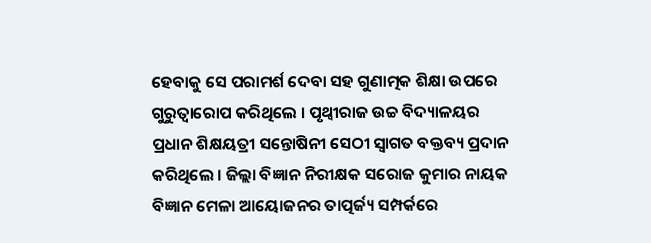ହେବାକୁ ସେ ପରାମର୍ଶ ଦେବା ସହ ଗୁଣାତ୍ମକ ଶିକ୍ଷା ଉପରେ ଗୁରୁତ୍ଵାରୋପ କରିଥିଲେ । ପୃଥ୍ଵୀରାଜ ଉଚ୍ଚ ବିଦ୍ୟାଳୟର ପ୍ରଧାନ ଶିକ୍ଷୟତ୍ରୀ ସନ୍ତୋଷିନୀ ସେଠୀ ସ୍ଵାଗତ ବକ୍ତବ୍ୟ ପ୍ରଦାନ କରିଥିଲେ । ଜିଲ୍ଲା ବିଜ୍ଞାନ ନିରୀକ୍ଷକ ସରୋଜ କୁମାର ନାୟକ ବିଜ୍ଞାନ ମେଳା ଆୟୋଜନର ତାତ୍ପର୍ଜ୍ୟ ସମ୍ପର୍କରେ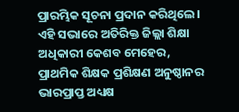ପ୍ରାରମ୍ଭିକ ସୂଚନା ପ୍ରଦାନ କରିଥିଲେ । ଏହି ସଭାରେ ଅତିରିକ୍ତ ଜିଲ୍ଲା ଶିକ୍ଷା ଅଧିକାରୀ କେଶବ ମେହେର, ପ୍ରାଥମିକ ଶିକ୍ଷକ ପ୍ରଶିକ୍ଷଣ ଅନୁଷ୍ଠାନର ଭାରପ୍ରାପ୍ତ ଅଧ୍ୟକ୍ଷ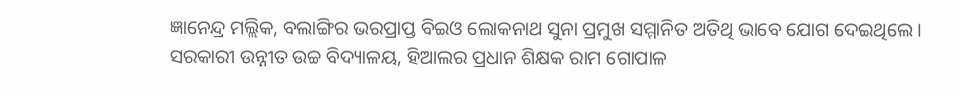ଜ୍ଞାନେନ୍ଦ୍ର ମଲ୍ଲିକ, ବଲାଙ୍ଗିର ଭରପ୍ରାପ୍ତ ବିଇଓ ଲୋକନାଥ ସୁନା ପ୍ରମୁଖ ସମ୍ମାନିତ ଅତିଥି ଭାବେ ଯୋଗ ଦେଇଥିଲେ । ସରକାରୀ ଉନ୍ନୀତ ଉଚ୍ଚ ବିଦ୍ୟାଳୟ, ହିଆଲର ପ୍ରଧାନ ଶିକ୍ଷକ ରାମ ଗୋପାଳ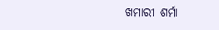ଖମାରୀ ଶର୍ମା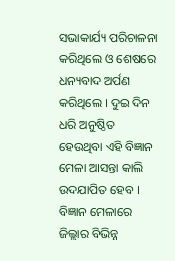ସଭାକାର୍ଯ୍ୟ ପରିଚାଳନା କରିଥିଲେ ଓ ଶେଷରେ ଧନ୍ୟବାଦ ଅର୍ପଣ କରିଥିଲେ । ଦୁଇ ଦିନ ଧରି ଅନୁଷ୍ଠିତ ହେଉଥିବା ଏହି ବିଜ୍ଞାନ ମେଳା ଆସନ୍ତା କାଲି ଉଦଯାପିତ ହେବ । ବିଜ୍ଞାନ ମେଳାରେ ଜିଲ୍ଲାର ବିଭିନ୍ନ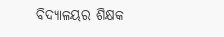ବିଦ୍ୟାଳୟର ଶିକ୍ଷକ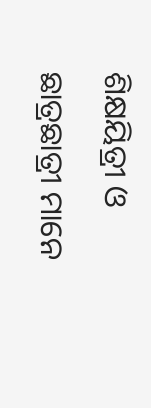ଶିକ୍ଷୟିତ୍ରୀ ଓ ଛାତ୍ରଛାତ୍ରୀ ମାନେ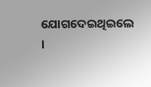ଯୋଗଦେଇଥିଇଲେ ।